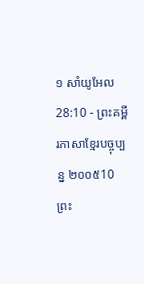១ សាំយូអែល 28:10 - ព្រះគម្ពីរភាសាខ្មែរបច្ចុប្បន្ន ២០០៥10 ព្រះ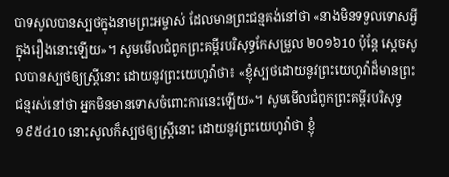បាទសូលបានស្បថក្នុងនាមព្រះអម្ចាស់ ដែលមានព្រះជន្មគង់នៅថា «នាងមិនទទួលទោសអ្វីក្នុងរឿងនោះឡើយ»។ សូមមើលជំពូកព្រះគម្ពីរបរិសុទ្ធកែសម្រួល ២០១៦10 ប៉ុន្តែ ស្ដេចសូលបានស្បថឲ្យស្ត្រីនោះ ដោយនូវព្រះយេហូវ៉ាថា៖ «ខ្ញុំស្បថដោយនូវព្រះយេហូវ៉ាដ៏មានព្រះជន្មរស់នៅថា អ្នកមិនមានទោសចំពោះការនេះឡើយ»។ សូមមើលជំពូកព្រះគម្ពីរបរិសុទ្ធ ១៩៥៤10 នោះសូលក៏ស្បថឲ្យស្ត្រីនោះ ដោយនូវព្រះយេហូវ៉ាថា ខ្ញុំ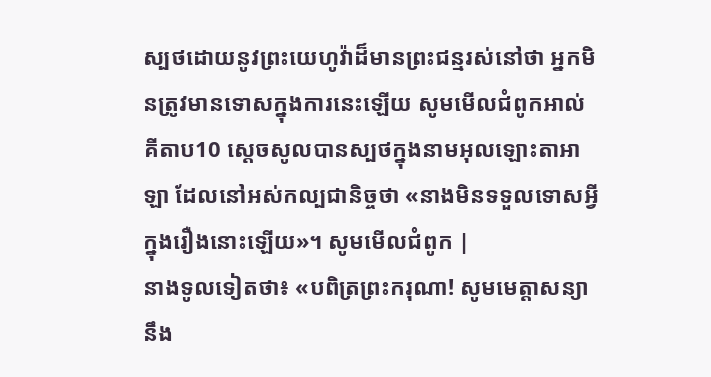ស្បថដោយនូវព្រះយេហូវ៉ាដ៏មានព្រះជន្មរស់នៅថា អ្នកមិនត្រូវមានទោសក្នុងការនេះឡើយ សូមមើលជំពូកអាល់គីតាប10 ស្តេចសូលបានស្បថក្នុងនាមអុលឡោះតាអាឡា ដែលនៅអស់កល្បជានិច្ចថា «នាងមិនទទួលទោសអ្វី ក្នុងរឿងនោះឡើយ»។ សូមមើលជំពូក |
នាងទូលទៀតថា៖ «បពិត្រព្រះករុណា! សូមមេត្តាសន្យានឹង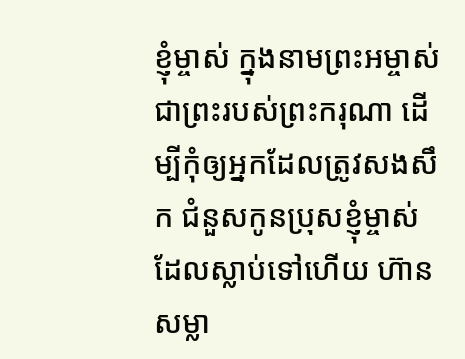ខ្ញុំម្ចាស់ ក្នុងនាមព្រះអម្ចាស់ ជាព្រះរបស់ព្រះករុណា ដើម្បីកុំឲ្យអ្នកដែលត្រូវសងសឹក ជំនួសកូនប្រុសខ្ញុំម្ចាស់ ដែលស្លាប់ទៅហើយ ហ៊ានសម្លា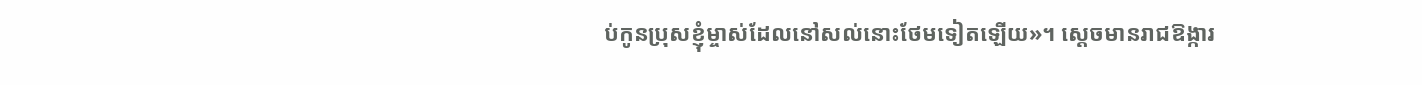ប់កូនប្រុសខ្ញុំម្ចាស់ដែលនៅសល់នោះថែមទៀតឡើយ»។ ស្ដេចមានរាជឱង្ការ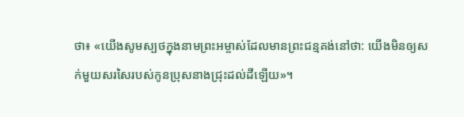ថា៖ «យើងសូមស្បថក្នុងនាមព្រះអម្ចាស់ដែលមានព្រះជន្មគង់នៅថា: យើងមិនឲ្យសក់មួយសរសៃរបស់កូនប្រុសនាងជ្រុះដល់ដីឡើយ»។